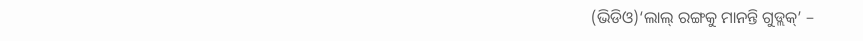(ଭିଡିଓ)‘ଲାଲ୍ ରଙ୍ଗକୁ ମାନନ୍ତି ଗୁଡ୍ଲକ୍’ –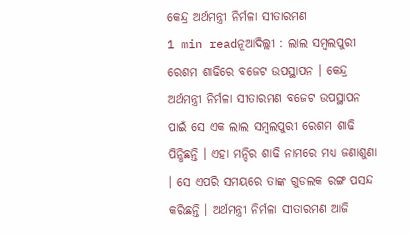କେନ୍ଦ୍ର ଅର୍ଥମନ୍ତ୍ରୀ ନିର୍ମଳା ସୀତାରମଣ
1 min readନୂଆଦିଲ୍ଲୀ : ଲାଲ ସମ୍ବଲପୁରୀ ରେଶମ ଶାଢିରେ ବଜେଟ ଉପସ୍ଥାପନ । କେନ୍ଦ୍ର ଅର୍ଥମନ୍ତ୍ରୀ ନିର୍ମଳା ସୀତାରମଣ ବଜେଟ ଉପସ୍ଥାପନ ପାଇଁ ସେ ଏକ ଲାଲ ସମ୍ବଲପୁରୀ ରେଶମ ଶାଢି ପିନ୍ଧିଛନ୍ତି । ଏହା ମନ୍ଦିର ଶାଢି ନାମରେ ମଧ୍ୟ ଜଣାଶୁଣା । ସେ ଏପରି ସମୟରେ ତାଙ୍କ ଗୁଡଲକ ରଙ୍ଗ ପସନ୍ଦ କରିଛନ୍ତି । ଅର୍ଥମନ୍ତ୍ରୀ ନିର୍ମଳା ସୀତାରମଣ ଆଜି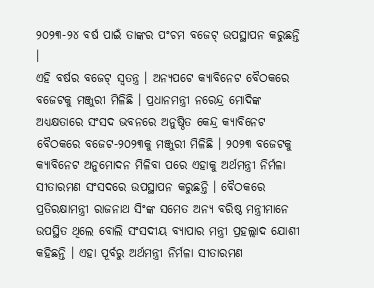୨୦୨୩-୨୪ ବର୍ଷ ପାଇଁ ତାଙ୍କର ପଂଚମ ବଜେଟ୍ ଉପସ୍ଥାପନ କରୁଛନ୍ତି ।
ଏହି ବର୍ଷର ବଜେଟ୍ ସ୍ୱତନ୍ତ୍ର । ଅନ୍ୟପଟେ କ୍ୟାବିନେଟ ବୈଠକରେ ବଜେଟକୁ ମଞ୍ଜୁରୀ ମିଳିଛି । ପ୍ରଧାନମନ୍ତ୍ରୀ ନରେନ୍ଦ୍ର ମୋଦିଙ୍କ ଅଧ୍ୟକ୍ଷତାରେ ସଂସଦ ଭବନରେ ଅନୁଷ୍ଠିତ କେନ୍ଦ୍ର କ୍ୟାବିନେଟ ବୈଠକରେ ବଜେଟ-୨୦୨୩କୁ ମଞ୍ଜୁରୀ ମିଳିଛି । ୨୦୨୩ ବଜେଟକୁ କ୍ୟାବିନେଟ ଅନୁମୋଦନ ମିଳିବା ପରେ ଏହାକୁ ଅର୍ଥମନ୍ତ୍ରୀ ନିର୍ମଳା ସୀତାରମଣ ସଂସଦରେ ଉପସ୍ଥାପନ କରୁଛନ୍ତି । ବୈଠକରେ ପ୍ରତିରକ୍ଷାମନ୍ତ୍ରୀ ରାଜନାଥ ସିଂଙ୍କ ସମେତ ଅନ୍ୟ ବରିଷ୍ଠ ମନ୍ତ୍ରୀମାନେ ଉପସ୍ଥିତ ଥିଲେ ବୋଲି ସଂସଦୀୟ ବ୍ୟାପାର ମନ୍ତ୍ରୀ ପ୍ରହଲ୍ଲାଦ ଯୋଶୀ କହିଛନ୍ତି । ଏହା ପୂର୍ବରୁ ଅର୍ଥମନ୍ତ୍ରୀ ନିର୍ମଳା ସୀତାରମଣ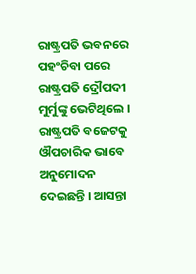ରାଷ୍ଟ୍ରପତି ଭବନରେ ପହଂଚିବା ପରେ ରାଷ୍ଟ୍ରପତି ଦ୍ରୌପଦୀ ମୁର୍ମୁଙ୍କୁ ଭେଟିଥିଲେ ।
ରାଷ୍ଟ୍ରପତି ବଜେଟକୁ ଔପଚାରିକ ଭାବେ ଅନୁମୋଦନ ଦେଇଛନ୍ତି । ଆସନ୍ତା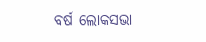ବର୍ଷ ଲୋକସଭା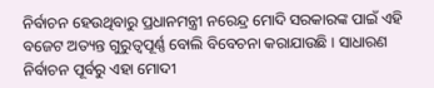ନିର୍ବାଚନ ହେଉଥିବାରୁ ପ୍ରଧାନମନ୍ତ୍ରୀ ନରେନ୍ଦ୍ର ମୋଦି ସରକାରଙ୍କ ପାଇଁ ଏହି ବଜେଟ ଅତ୍ୟନ୍ତ ଗୁରୁତ୍ୱପୂର୍ଣ୍ଣ ବୋଲି ବିବେଚନା କରାଯାଉଛି । ସାଧାରଣ ନିର୍ବାଚନ ପୂର୍ବରୁ ଏହା ମୋଦୀ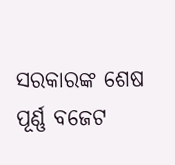ସରକାରଙ୍କ ଶେଷ ପୂର୍ଣ୍ଣ ବଜେଟ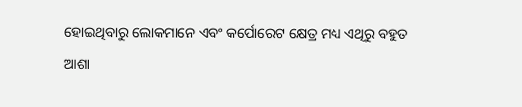ହୋଇଥିବାରୁ ଲୋକମାନେ ଏବଂ କର୍ପୋରେଟ କ୍ଷେତ୍ର ମଧ୍ୟ ଏଥିରୁ ବହୁତ ଆଶା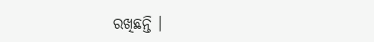ରଖିଛନ୍ତି ।